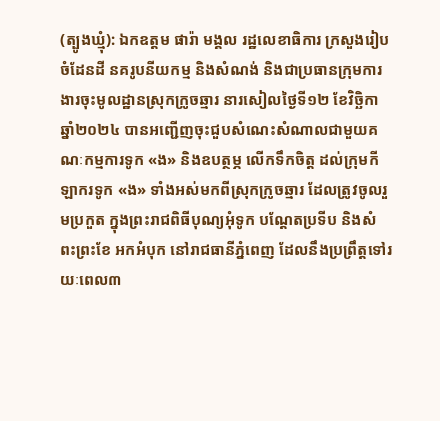(ត្បូងឃ្មុំ): ឯកឧត្តម ផារ៉ា មង្គល រដ្ឋលេខាធិការ ក្រសួងរៀបចំដែនដី នគរូបនីយកម្ម និងសំណង់ និងជាប្រធានក្រុមការងារចុះមូលដ្ឋានស្រុកក្រូចឆ្មារ នារសៀលថ្ងៃទី១២ ខែវិច្ឆិកា ឆ្នាំ២០២៤ បានអញ្ជើញចុះជួបសំណេះសំណាលជាមួយគណៈកម្មការទូក «ង» និងឧបត្ថម្ភ លើកទឹកចិត្ត ដល់ក្រុមកីឡាករទូក «ង» ទាំងអស់មកពីស្រុកក្រូចឆ្មារ ដែលត្រូវចូលរួមប្រកួត ក្នុងព្រះរាជពិធីបុណ្យអុំទូក បណ្តែតប្រទីប និងសំពះព្រះខែ អកអំបុក នៅរាជធានីភ្នំពេញ ដែលនឹងប្រព្រឹត្តទៅរយៈពេល៣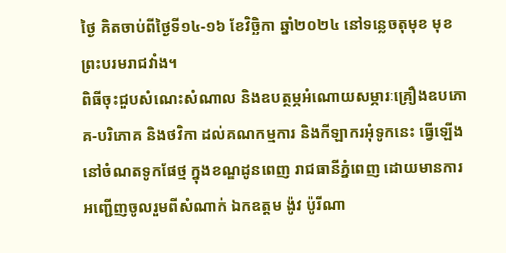ថ្ងៃ គិតចាប់ពីថ្ងៃទី១៤-១៦ ខែវិច្ឆិកា ឆ្នាំ២០២៤ នៅទន្លេចតុមុខ មុខព្រះបរមរាជវាំង។
ពិធីចុះជួបសំណេះសំណាល និងឧបត្ថម្ភអំណោយសម្ភារៈគ្រឿងឧបភោគ-បរិភោគ និងថវិកា ដល់គណកម្មការ និងកីឡាករអុំទូកនេះ ធ្វើឡើងនៅចំណតទូកផែថ្ម ក្នុងខណ្ឌដូនពេញ រាជធានីភ្នំពេញ ដោយមានការអញ្ជើញចូលរួមពីសំណាក់ ឯកឧត្តម ង៉ូវ ប៉ូរីណា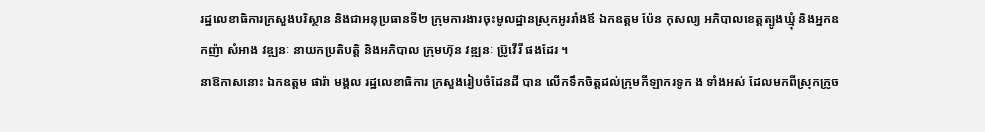រដ្ឋលេខាធិការក្រសួងបរិស្ថាន និងជាអនុប្រធានទី២ ក្រុមការងារចុះមូលដ្ឋានស្រុកអូររាំងឪ ឯកឧត្តម ប៉ែន កុសល្យ អភិបាលខេត្តត្បូងឃ្មុំ និងអ្នកឧកញ៉ា សំអាង វឌ្ឍនៈ នាយកប្រតិបត្តិ និងអភិបាល ក្រុមហ៊ុន វឌ្ឍនៈ ប្រ៊ូវើរី ផងដែរ ។
នាឱកាសនោះ ឯកឧត្តម ផារ៉ា មង្គល រដ្ឋលេខាធិការ ក្រសួងរៀបចំដែនដី បាន លើកទឹកចិត្តដល់ក្រុមកីឡាករទូក ង ទាំងអស់ ដែលមកពីស្រុកក្រូច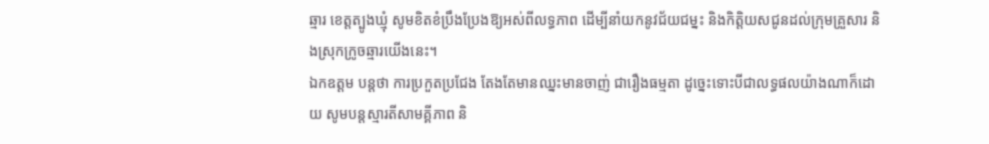ឆ្មារ ខេត្តត្បូងឃ្មុំ សូមខិតខំប្រឹងប្រែងឱ្យអស់ពីលទ្ធភាព ដើម្បីនាំយកនូវជ័យជម្នះ និងកិត្តិយសជូនដល់ក្រុមគ្រួសារ និងស្រុកក្រូចឆ្មារយើងនេះ។
ឯកឧត្តម បន្តថា ការប្រកួតប្រជែង តែងតែមានឈ្នះមានចាញ់ ជារឿងធម្មតា ដូច្នេះទោះបីជាលទ្ធផលយ៉ាងណាក៏ដោយ សូមបន្តស្មារតីសាមគ្គីភាព និ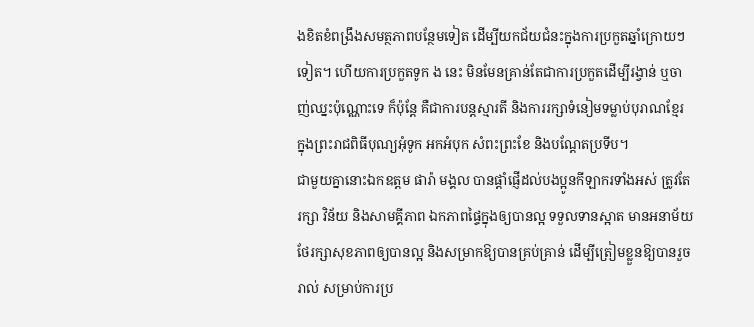ងខិតខំពង្រឹងសមត្ថភាពបន្ថែមទៀត ដើម្បីយកជ័យជំនះក្នុងការប្រកួតឆ្នាំក្រោយៗទៀត។ ហើយការប្រកួតទូក ង នេះ មិនមែនគ្រាន់តែជាការប្រកួតដើម្បីរង្វាន់ ឬចាញ់ឈ្នះប៉ុណ្ណោះទេ ក៏ប៉ុន្តែ គឺជាការបន្តស្មារតី និងការរក្សាទំនៀមទម្លាប់បុរាណខ្មែរ ក្នុងព្រះរាជពិធីបុណ្យអុំទូក អកអំបុក សំពះព្រះខែ និងបណ្ដែតប្រទីប។
ជាមួយគ្នានោះឯកឧត្តម ផារ៉ា មង្គល បានផ្តាំផ្ញើដល់បងប្អូនកីឡាករទាំងអស់ ត្រូវតែរក្សា វិន័យ និងសាមគ្គីភាព ឯកភាពផ្ទៃក្នុងឲ្យបានល្អ ទទួលទានស្អាត មានអនាម័យ ថែរក្សាសុខភាពឲ្យបានល្អ និងសម្រាកឱ្យបានគ្រប់គ្រាន់ ដើម្បីត្រៀមខ្លួនឱ្យបានរួចរាល់ សម្រាប់ការប្រ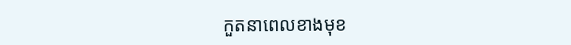កួតនាពេលខាងមុខ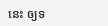នេះ ឲ្យទ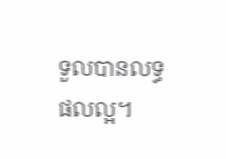ទួលបានលទ្ធផលល្អ។